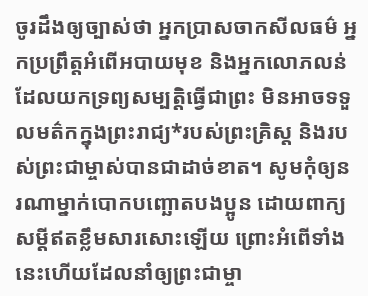ចូរដឹងឲ្យច្បាស់ថា អ្នកប្រាសចាកសីលធម៌ អ្នកប្រព្រឹត្តអំពើអបាយមុខ និងអ្នកលោភលន់ដែលយកទ្រព្យសម្បត្តិធ្វើជាព្រះ មិនអាចទទួលមត៌កក្នុងព្រះរាជ្យ*របស់ព្រះគ្រិស្ត និងរបស់ព្រះជាម្ចាស់បានជាដាច់ខាត។ សូមកុំឲ្យនរណាម្នាក់បោកបញ្ឆោតបងប្អូន ដោយពាក្យសម្ដីឥតខ្លឹមសារសោះឡើយ ព្រោះអំពើទាំងនេះហើយដែលនាំឲ្យព្រះជាម្ចា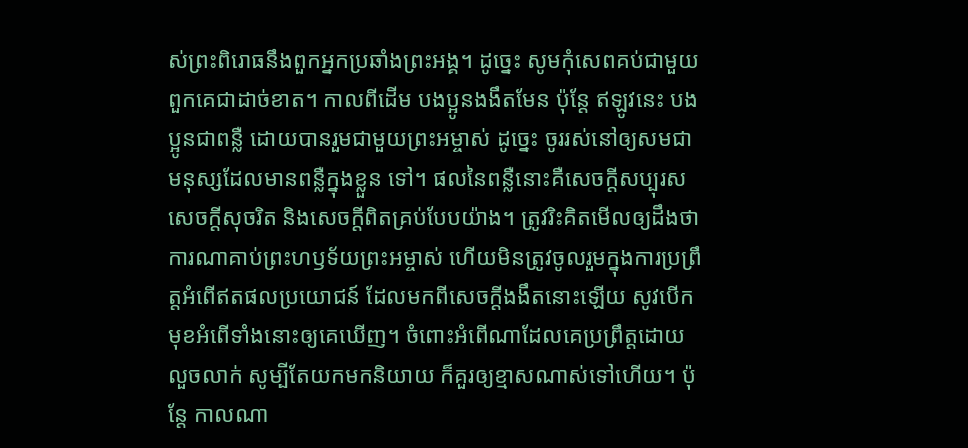ស់ព្រះពិរោធនឹងពួកអ្នកប្រឆាំងព្រះអង្គ។ ដូច្នេះ សូមកុំសេពគប់ជាមួយពួកគេជាដាច់ខាត។ កាលពីដើម បងប្អូនងងឹតមែន ប៉ុន្តែ ឥឡូវនេះ បងប្អូនជាពន្លឺ ដោយបានរួមជាមួយព្រះអម្ចាស់ ដូច្នេះ ចូររស់នៅឲ្យសមជាមនុស្សដែលមានពន្លឺក្នុងខ្លួន ទៅ។ ផលនៃពន្លឺនោះគឺសេចក្ដីសប្បុរស សេចក្ដីសុចរិត និងសេចក្ដីពិតគ្រប់បែបយ៉ាង។ ត្រូវរិះគិតមើលឲ្យដឹងថា ការណាគាប់ព្រះហឫទ័យព្រះអម្ចាស់ ហើយមិនត្រូវចូលរួមក្នុងការប្រព្រឹត្តអំពើឥតផលប្រយោជន៍ ដែលមកពីសេចក្ដីងងឹតនោះឡើយ សូវបើកមុខអំពើទាំងនោះឲ្យគេឃើញ។ ចំពោះអំពើណាដែលគេប្រព្រឹត្តដោយលួចលាក់ សូម្បីតែយកមកនិយាយ ក៏គួរឲ្យខ្មាសណាស់ទៅហើយ។ ប៉ុន្តែ កាលណា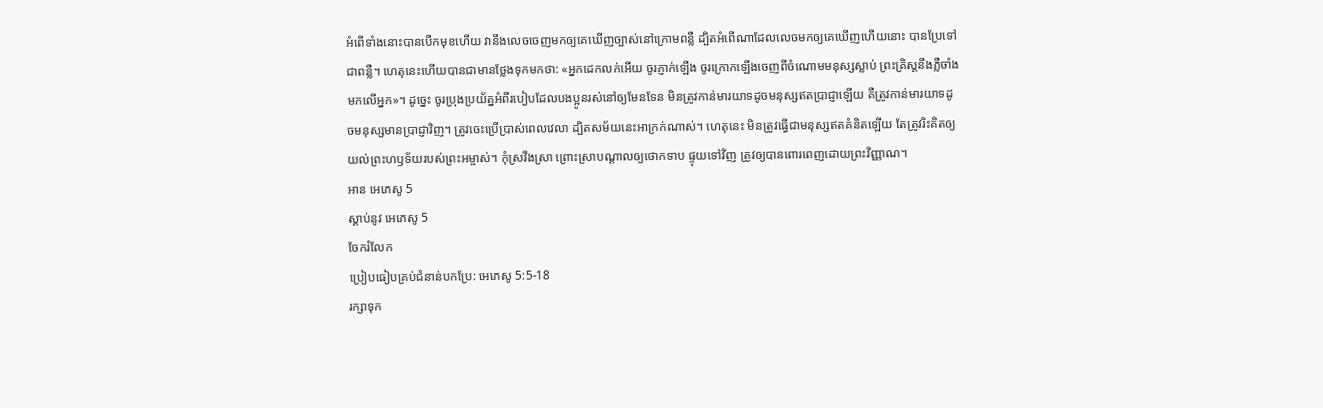អំពើទាំងនោះបានបើកមុខហើយ វានឹងលេចចេញមកឲ្យគេឃើញច្បាស់នៅក្រោមពន្លឺ ដ្បិតអំពើណាដែលលេចមកឲ្យគេឃើញហើយនោះ បានប្រែទៅជាពន្លឺ។ ហេតុនេះហើយបានជាមានថ្លែងទុកមកថា: «អ្នកដេកលក់អើយ ចូរភ្ញាក់ឡើង ចូរក្រោកឡើងចេញពីចំណោមមនុស្សស្លាប់ ព្រះគ្រិស្តនឹងភ្លឺចាំងមកលើអ្នក»។ ដូច្នេះ ចូរប្រុងប្រយ័ត្នអំពីរបៀបដែលបងប្អូនរស់នៅឲ្យមែនទែន មិនត្រូវកាន់មារយាទដូចមនុស្សឥតប្រាជ្ញាឡើយ គឺត្រូវកាន់មារយាទដូចមនុស្សមានប្រាជ្ញាវិញ។ ត្រូវចេះប្រើប្រាស់ពេលវេលា ដ្បិតសម័យនេះអាក្រក់ណាស់។ ហេតុនេះ មិនត្រូវធ្វើជាមនុស្សឥតគំនិតឡើយ តែត្រូវរិះគិតឲ្យយល់ព្រះហឫទ័យរបស់ព្រះអម្ចាស់។ កុំស្រវឹងស្រា ព្រោះស្រាបណ្ដាលឲ្យថោកទាប ផ្ទុយទៅវិញ ត្រូវឲ្យបានពោរពេញដោយព្រះវិញ្ញាណ។
អាន អេភេសូ 5
ស្ដាប់នូវ អេភេសូ 5
ចែករំលែក
ប្រៀបធៀបគ្រប់ជំនាន់បកប្រែ: អេភេសូ 5:5-18
រក្សាទុក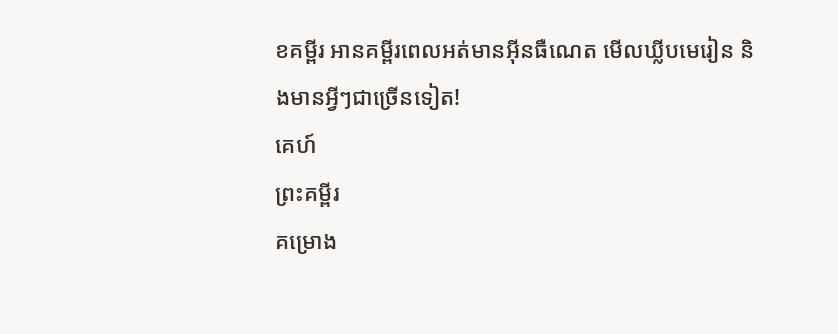ខគម្ពីរ អានគម្ពីរពេលអត់មានអ៊ីនធឺណេត មើលឃ្លីបមេរៀន និងមានអ្វីៗជាច្រើនទៀត!
គេហ៍
ព្រះគម្ពីរ
គម្រោង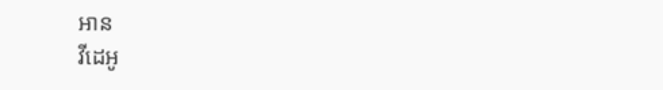អាន
វីដេអូ